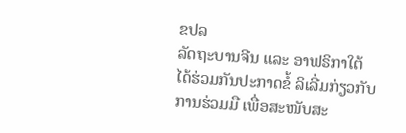ຂປລ
ລັດຖະບານຈີນ ແລະ ອາຟຣິກາໃຕ້ ໄດ້ຮ່ວມກັນປະກາດຂໍ້ ລິເລີ່ມກ່ຽວກັບ ການຮ່ວມມື ເພື່ອສະໜັບສະ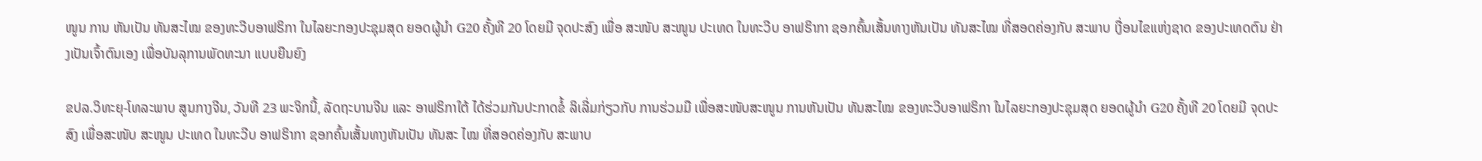ໜູນ ການ ຫັນເປັນ ທັນສະໄໝ ຂອງທະວີບອາຟຣິກາ ໃນໄລຍະກອງປະຊຸມສຸດ ຍອດຜູ້ນຳ G20 ຄັ້ງທີ 20 ໂດຍມີ ຈຸດປະສົງ ເພື່ອ ສະໜັບ ສະໜູນ ປະເທດ ໃນທະວີບ ອາຟຣິາກາ ຊອກຄົ້ນເສັ້ນທາງຫັນເປັນ ທັນສະໄໝ ທີ່ສອດຄ່ອງກັບ ສະພາບ ເງື່ອນໄຂແຫ່ງຊາດ ຂອງປະເທດຕົນ ຢ່າງເປັນເຈົ້າຕົນເອງ ເພື່ອບັນລຸການພັດທະນາ ແບບຍືນຍົງ

ຂປລ.ວິທະຍຸ-ໂທລະພາບ ສູນກາງຈີນ, ວັນທີ 23 ພະຈິກນີ້, ລັດຖະບານຈີນ ແລະ ອາຟຣິກາໃຕ້ ໄດ້ຮ່ວມກັນປະກາດຂໍ້ ລິເລີ່ມກ່ຽວກັບ ການຮ່ວມມື ເພື່ອສະໜັບສະໜູນ ການຫັນເປັນ ທັນສະໄໝ ຂອງທະວີບອາຟຣິກາ ໃນໄລຍະກອງປະຊຸມສຸດ ຍອດຜູ້ນຳ G20 ຄັ້ງທີ 20 ໂດຍມີ ຈຸດປະສົງ ເພື່ອສະໜັບ ສະໜູນ ປະເທດ ໃນທະວີບ ອາຟຣິາກາ ຊອກຄົ້ນເສັ້ນທາງຫັນເປັນ ທັນສະ ໄໝ ທີ່ສອດຄ່ອງກັບ ສະພາບ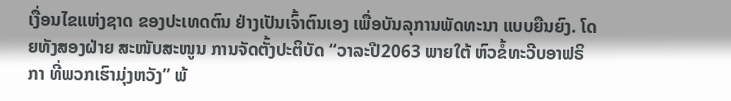ເງື່ອນໄຂແຫ່ງຊາດ ຂອງປະເທດຕົນ ຢ່າງເປັນເຈົ້າຕົນເອງ ເພື່ອບັນລຸການພັດທະນາ ແບບຍືນຍົງ. ໂດຍທັງສອງຝ່າຍ ສະໜັບສະໜູນ ການຈັດຕັ້ງປະຕິບັດ “ວາລະປີ2063 ພາຍໃຕ້ ຫົວຂໍ້ທະວີບອາຟຣິກາ ທີ່ພວກເຮົາມຸ່ງຫວັງ” ພ້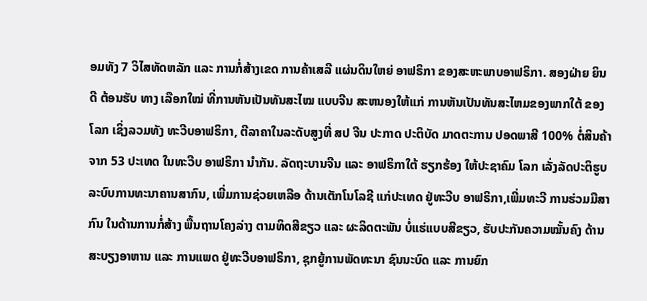ອມທັງ 7 ວິໄສທັດຫລັກ ແລະ ການກໍ່ສ້າງເຂດ ການຄ້າເສລີ ແຜ່ນດິນໃຫຍ່ ອາຟຣິກາ ຂອງສະຫະພາບອາຟຣິກາ. ສອງຝ່າຍ ຍິນດີ ຕ້ອນຮັບ ທາງ ເລືອກໃໝ່ ທີ່ການຫັນເປັນທັນສະໄໝ ແບບຈີນ ສະຫນອງໃຫ້ແກ່ ການຫັນເປັນທັນສະໄຫມຂອງພາກໃຕ້ ຂອງໂລກ ເຊິ່ງລວມທັງ ທະວີບອາຟຣິກາ, ຕີລາຄາໃນລະດັບສູງທີ່ ສປ ຈີນ ປະກາດ ປະຕິບັດ ມາດຕະການ ປອດພາສີ 100% ຕໍ່ສິນຄ້າຈາກ 53 ປະເທດ ໃນທະວີບ ອາຟຣິກາ ນຳກັນ. ລັດຖະບານຈີນ ແລະ ອາຟຣິກາໃຕ້ ຮຽກຮ້ອງ ໃຫ້ປະຊາຄົມ ໂລກ ເລັ່ງລັດປະຕິຮູບ ລະບົບການທະນາຄານສາກົນ, ເພີ່ມການຊ່ວຍເຫລືອ ດ້ານເຕັກໂນໂລຊີ ແກ່ປະເທດ ຢູ່ທະວີບ ອາຟຣິກາ,ເພີ່ມທະວີ ການຮ່ວມມືສາກົນ ໃນດ້ານການກໍ່ສ້າງ ພື້ນຖານໂຄງລ່າງ ຕາມທິດສີຂຽວ ແລະ ຜະລິດຕະພັນ ບໍ່ແຮ່ແບບສີຂຽວ, ຮັບປະກັນຄວາມໝັ້ນຄົງ ດ້ານສະບຽງອາຫານ ແລະ ການແພດ ຢູ່ທະວີບອາຟຣິກາ, ຊຸກຍູ້ການພັດທະນາ ຊົນນະບົດ ແລະ ການຍົກ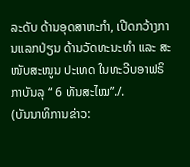ລະດັບ ດ້ານອຸດສາຫະກຳ, ເປີດກວ້າງການແລກປ່ຽນ ດ້ານວັດທະນະທຳ ແລະ ສະໜັບສະໜູນ ປະເທດ ໃນທະວີບອາຟຣິກາບັນລຸ “ 6 ທັນສະໄໝ”./.
(ບັນນາທິການຂ່າວ: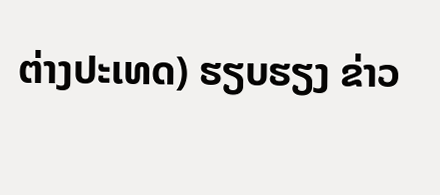ຕ່າງປະເທດ) ຮຽບຮຽງ ຂ່າວ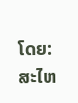ໂດຍ: ສະໄຫ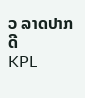ວ ລາດປາກດີ
KPL